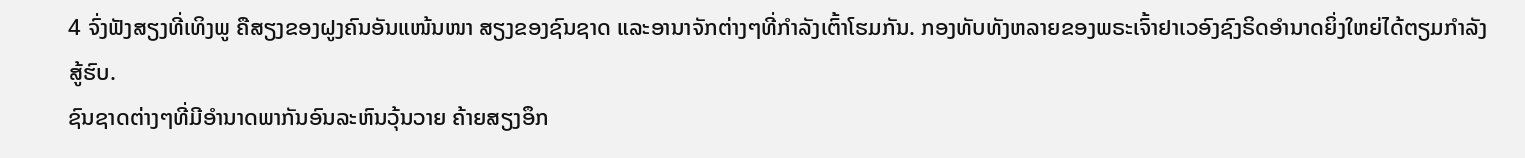4 ຈົ່ງຟັງສຽງທີ່ເທິງພູ ຄືສຽງຂອງຝູງຄົນອັນແໜ້ນໜາ ສຽງຂອງຊົນຊາດ ແລະອານາຈັກຕ່າງໆທີ່ກຳລັງເຕົ້າໂຮມກັນ. ກອງທັບທັງຫລາຍຂອງພຣະເຈົ້າຢາເວອົງຊົງຣິດອຳນາດຍິ່ງໃຫຍ່ໄດ້ຕຽມກຳລັງສູ້ຮົບ.
ຊົນຊາດຕ່າງໆທີ່ມີອຳນາດພາກັນອົນລະຫົນວຸ້ນວາຍ ຄ້າຍສຽງອຶກ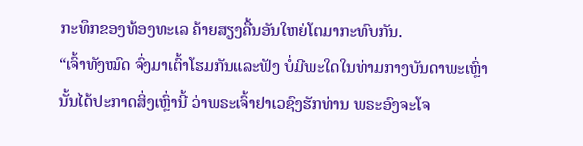ກະທຶກຂອງທ້ອງທະເລ ຄ້າຍສຽງຄື້ນອັນໃຫຍ່ໂຕມາກະທົບກັນ.
“ເຈົ້າທັງໝົດ ຈົ່ງມາເຕົ້າໂຮມກັນແລະຟັງ ບໍ່ມີພະໃດໃນທ່າມກາງບັນດາພະເຫຼົ່ານັ້ນໄດ້ປະກາດສິ່ງເຫຼົ່ານີ້ ວ່າພຣະເຈົ້າຢາເວຊົງຮັກທ່ານ ພຣະອົງຈະໂຈ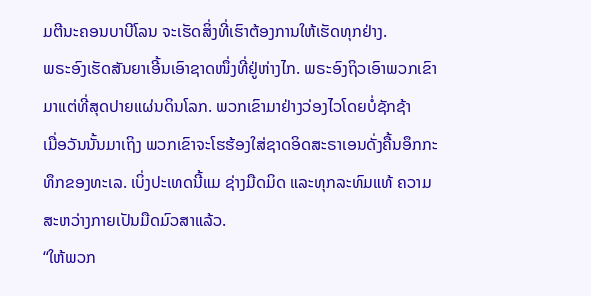ມຕີນະຄອນບາບີໂລນ ຈະເຮັດສິ່ງທີ່ເຮົາຕ້ອງການໃຫ້ເຮັດທຸກຢ່າງ.
ພຣະອົງເຮັດສັນຍາເອີ້ນເອົາຊາດໜຶ່ງທີ່ຢູ່ຫ່າງໄກ. ພຣະອົງຖິວເອົາພວກເຂົາມາແຕ່ທີ່ສຸດປາຍແຜ່ນດິນໂລກ. ພວກເຂົາມາຢ່າງວ່ອງໄວໂດຍບໍ່ຊັກຊ້າ
ເມື່ອວັນນັ້ນມາເຖິງ ພວກເຂົາຈະໂຮຮ້ອງໃສ່ຊາດອິດສະຣາເອນດັ່ງຄື້ນອຶກກະທຶກຂອງທະເລ. ເບິ່ງປະເທດນີ້ແມ ຊ່າງມືດມິດ ແລະທຸກລະທົມແທ້ ຄວາມສະຫວ່າງກາຍເປັນມືດມົວສາແລ້ວ.
“ໃຫ້ພວກ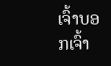ເຈົ້າບອກເຈົ້າ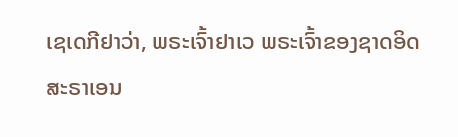ເຊເດກີຢາວ່າ, ພຣະເຈົ້າຢາເວ ພຣະເຈົ້າຂອງຊາດອິດສະຣາເອນ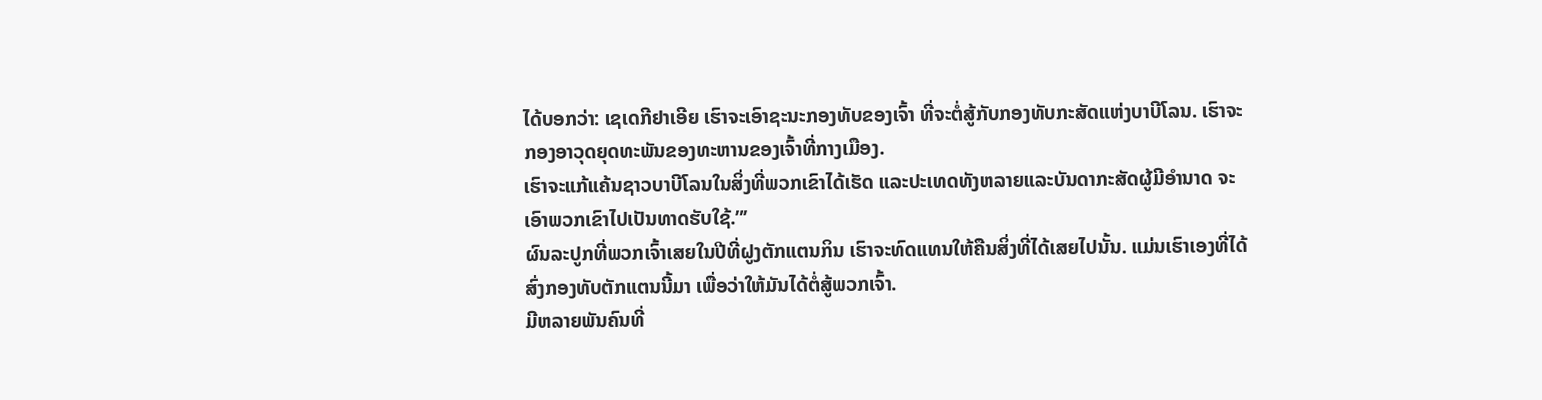ໄດ້ບອກວ່າ: ເຊເດກີຢາເອີຍ ເຮົາຈະເອົາຊະນະກອງທັບຂອງເຈົ້າ ທີ່ຈະຕໍ່ສູ້ກັບກອງທັບກະສັດແຫ່ງບາບີໂລນ. ເຮົາຈະກອງອາວຸດຍຸດທະພັນຂອງທະຫານຂອງເຈົ້າທີ່ກາງເມືອງ.
ເຮົາຈະແກ້ແຄ້ນຊາວບາບີໂລນໃນສິ່ງທີ່ພວກເຂົາໄດ້ເຮັດ ແລະປະເທດທັງຫລາຍແລະບັນດາກະສັດຜູ້ມີອຳນາດ ຈະເອົາພວກເຂົາໄປເປັນທາດຮັບໃຊ້.”’
ຜົນລະປູກທີ່ພວກເຈົ້າເສຍໃນປີທີ່ຝູງຕັກແຕນກິນ ເຮົາຈະທົດແທນໃຫ້ຄືນສິ່ງທີ່ໄດ້ເສຍໄປນັ້ນ. ແມ່ນເຮົາເອງທີ່ໄດ້ສົ່ງກອງທັບຕັກແຕນນີ້ມາ ເພື່ອວ່າໃຫ້ມັນໄດ້ຕໍ່ສູ້ພວກເຈົ້າ.
ມີຫລາຍພັນຄົນທີ່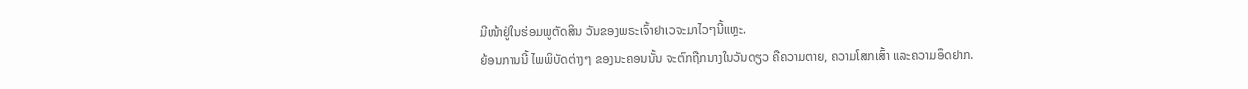ມີໜ້າຢູ່ໃນຮ່ອມພູຕັດສິນ ວັນຂອງພຣະເຈົ້າຢາເວຈະມາໄວໆນີ້ແຫຼະ.
ຍ້ອນການນີ້ ໄພພິບັດຕ່າງໆ ຂອງນະຄອນນັ້ນ ຈະຕົກຖືກນາງໃນວັນດຽວ ຄືຄວາມຕາຍ, ຄວາມໂສກເສົ້າ ແລະຄວາມອຶດຢາກ.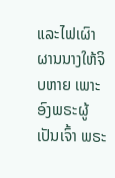ແລະໄຟເຜົາຜານນາງໃຫ້ຈິບຫາຍ ເພາະອົງພຣະຜູ້ເປັນເຈົ້າ ພຣະ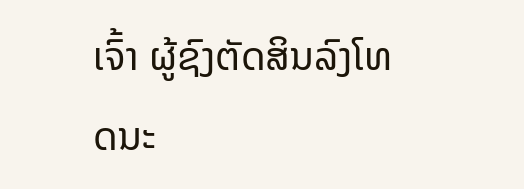ເຈົ້າ ຜູ້ຊົງຕັດສິນລົງໂທດນະ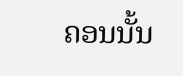ຄອນນັ້ນ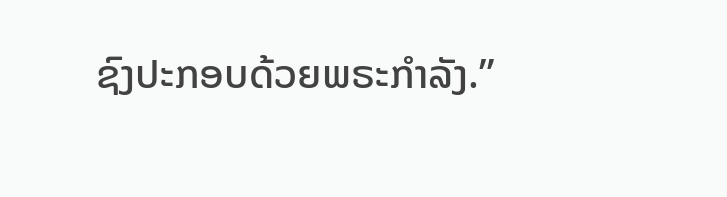ຊົງປະກອບດ້ວຍພຣະກຳລັງ.”